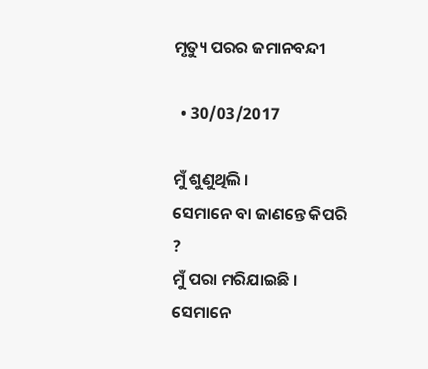ମୃତ୍ୟୁ ପରର ଜମାନବନ୍ଦୀ

  • 30/03/2017

ମୁଁ ଶୁଣୁଥିଲି ।
ସେମାନେ ବା ଜାଣନ୍ତେ କିପରି ?
ମୁଁ ପରା ମରିଯାଇଛି ।
ସେମାନେ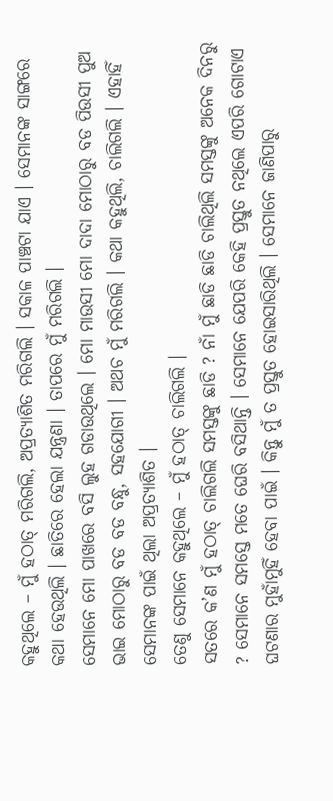କହୁଥିଲେ – ମୁଁ ହଠାତ୍ ମରିଗଲି, ଅପ୍ରତ୍ୟାଶିତ ମରିଗଲି । ସକାଳ ପାଞ୍ଚଟା ଯାଏ । ସେମାନଙ୍କ ସାଙ୍ଗରେ କଥା ହେଉଥିଲି । ଛାତିରେ ହେଲା ଯନ୍ତ୍ରଣା । ତାପରେ ମୁଁ ମରିଗଲି ।
ସେମାନେ ମୋ ପାଖରେ ବସି ଲୁହ ଗଡାଉଥିଲେ । ମୋ ମାଉସୀ ମୋ ଦାଦା ମୋଠାରୁ ବଡ ପିଉସୀ ପୁଅ ଭାଇ ମୋଠାରୁ ବଡ ବଡ ବନ୍ଧୁ, ସହଯୋଗୀ । ଅଥଚ ମୁଁ ମରିଗଲି । କଥା କହୁଥିଲି, ଚାଲିଗଲି । ଏହାହିଁ ସେମାନଙ୍କ ପାଇଁ ଥିଲା ଅପ୍ରତ୍ୟାଶିତ ।
ତେଣୁ ସେମାନେ କହୁଥିଲେ – ମୁଁ ହଠାତ୍ ଚାଲିଗଲି ।
ସତରେ କ’ଣ ମୁଁ ହଠାତ୍ ଚାଲିଗଲି ସମସ୍ତଙ୍କୁ ଛାଡି ? ନାଁ ମୁଁ ଛାଡି ଛାଡି ଚାଲିଥିଲି ସମସ୍ତଙ୍କୁ ଅନେକ ଦିନରୁ ? ସେମାନେ ସମସ୍ତେ ମତେ ଘେରି ବସିଥାନ୍ତି । ସେମାନେ ଯେପରି କେହି ପ୍ରସ୍ତୁତ ନଥିଲେ ଏପରି ଗୋଟାଏ ଘଟଣାର ମୁହାଁମୁହିଁ ହେବା ପାଇଁ । କିନ୍ତୁ ମୁଁ ତ ପ୍ରସ୍ତୁତ ହୋଇସାରିଥିଲି । ସେମାନେ ଜାଣିପାରୁ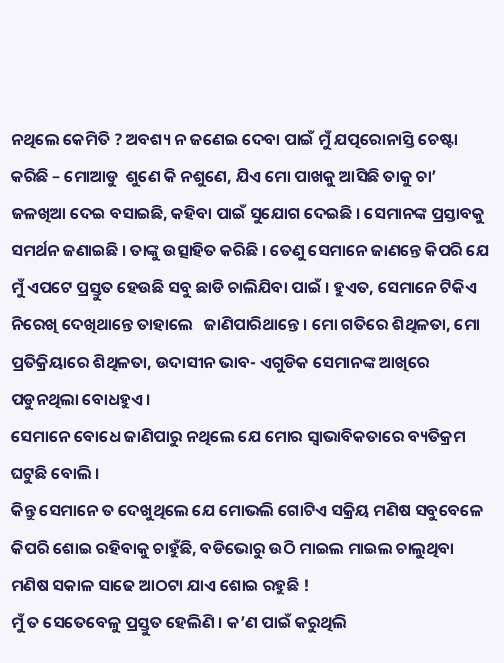ନଥିଲେ କେମିତି ? ଅବଶ୍ୟ ନ ଜଣେଇ ଦେବା ପାଇଁ ମୁଁ ଯତ୍ପରୋନାସ୍ତି ଚେଷ୍ଟା କରିଛି – ମୋଆଡୁ  ଶୁଣେ କି ନଶୁଣେ, ଯିଏ ମୋ ପାଖକୁ ଆସିଛି ତାକୁ ଚା’ ଜଳଖିଆ ଦେଇ ବସାଇଛି, କହିବା ପାଇଁ ସୁଯୋଗ ଦେଇଛି । ସେମାନଙ୍କ ପ୍ରସ୍ତାବକୁ ସମର୍ଥନ ଜଣାଇଛି । ତାଙ୍କୁ ଉତ୍ସାହିତ କରିଛି । ତେଣୁ ସେମାନେ ଜାଣନ୍ତେ କିପରି ଯେ ମୁଁ ଏପଟେ ପ୍ରସ୍ତୁତ ହେଉଛି ସବୁ ଛାଡି ଚାଲିଯିବା ପାଇଁ । ହୁଏତ, ସେମାନେ ଟିକିଏ ନିରେଖି ଦେଖିଥାନ୍ତେ ତାହାଲେ   ଜାଣିପାରିଥାନ୍ତେ । ମୋ ଗତିରେ ଶିଥିଳତା, ମୋ ପ୍ରତିକ୍ରିୟାରେ ଶିଥିଳତା, ଉଦାସୀନ ଭାବ- ଏଗୁଡିକ ସେମାନଙ୍କ ଆଖିରେ ପଡୁନଥିଲା ବୋଧହୁଏ ।
ସେମାନେ ବୋଧେ ଜାଣିପାରୁ ନଥିଲେ ଯେ ମୋର ସ୍ୱାଭାବିକତାରେ ବ୍ୟତିକ୍ରମ ଘଟୁଛି ବୋଲି ।
କିନ୍ତୁ ସେମାନେ ତ ଦେଖୁଥିଲେ ଯେ ମୋଭଲି ଗୋଟିଏ ସକ୍ରିୟ ମଣିଷ ସବୁବେଳେ କିପରି ଶୋଇ ରହିବାକୁ ଚାହୁଁଛି, ବଡିଭୋରୁ ଉଠି ମାଇଲ ମାଇଲ ଚାଲୁଥିବା ମଣିଷ ସକାଳ ସାଢେ ଆଠଟା ଯାଏ ଶୋଇ ରହୁଛି !
ମୁଁ ତ ସେତେବେଳୁ ପ୍ରସ୍ତୁତ ହେଲିଣି । କ’ଣ ପାଇଁ କରୁଥିଲି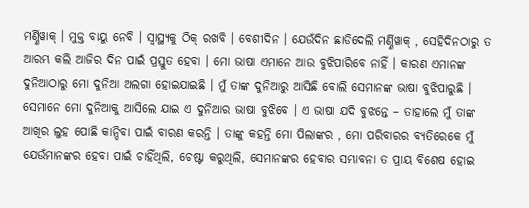ମର୍ଣ୍ଣିୱାକ୍ । ମୁକ୍ତ ବାୟୁ ନେବି । ସ୍ୱାସ୍ଥ୍ୟକୁ ଠିକ୍ ରଖବି । ବେଶୀଦିନ । ଯେଉଁଦିନ ଛାଡିଦେଲି ମର୍ଣ୍ଣିୱାକ୍ , ସେହିଦିନଠାରୁ ତ ଆରମ୍ଭ କଲି ଆଜିର ଦିନ ପାଇଁ ପ୍ରସ୍ତୁତ ହେବା । ମୋ ଭାଷା ଏମାନେ ଆଉ ବୁଝିପାରିବେ ନାହିଁ । କାରଣ ଏମାନଙ୍କ ଦୁନିଆଠାରୁ ମୋ ଦୁନିଆ ଅଲଗା ହୋଇଯାଇଛି । ମୁଁ ତାଙ୍କ ଦୁନିଆରୁ ଆସିଛି ବୋଲି ସେମାନଙ୍କ ଭାଷା ବୁଝିପାରୁଛି । ସେମାନେ ମୋ ଦୁନିଆକୁ ଆସିଲେ ଯାଇ ଏ ଦୁନିଆର ଭାଷା ବୁଝିବେ । ଏ ଭାଷା ଯଦି ବୁଝନ୍ତେ – ତାହାଲେ ମୁଁ ତାଙ୍କ ଆଖିର ଲୁହ ପୋଛି କାନ୍ଦିବା ପାଇଁ ବାରଣ କରନ୍ତି । ତାଙ୍କୁ କହନ୍ତି ମୋ ପିଲାଙ୍କର , ମୋ ପରିବାରର ବ୍ୟତିରେକେ ମୁଁ ଯେଉଁମାନଙ୍କର ହେବା ପାଇଁ ଚାହିଁଥିଲି, ଚେଷ୍ଟା କରୁଥିଲି, ସେମାନଙ୍କର ହେବାର ସମ୍ଭାବନା ତ ପ୍ରାୟ ବିଶେଷ ହୋଇ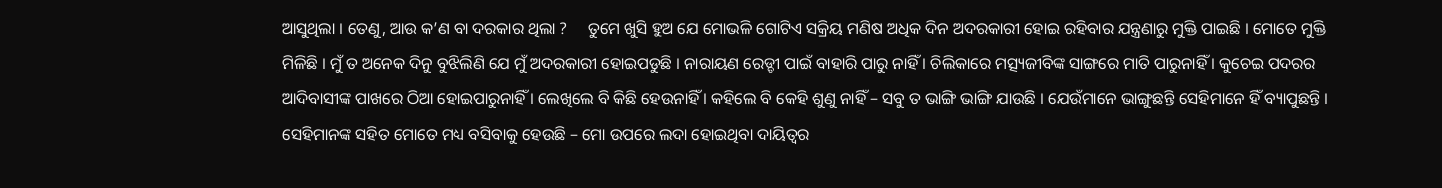ଆସୁଥିଲା । ତେଣୁ, ଆଉ କ’ଣ ବା ଦରକାର ଥିଲା ?     ତୁମେ ଖୁସି ହୁଅ ଯେ ମୋଭଳି ଗୋଟିଏ ସକ୍ରିୟ ମଣିଷ ଅଧିକ ଦିନ ଅଦରକାରୀ ହୋଇ ରହିବାର ଯନ୍ତ୍ରଣାରୁ ମୁକ୍ତି ପାଇଛି । ମୋତେ ମୁକ୍ତି ମିଳିଛି । ମୁଁ ତ ଅନେକ ଦିନୁ ବୁଝିଲିଣି ଯେ ମୁଁ ଅଦରକାରୀ ହୋଇପଡୁଛି । ନାରାୟଣ ରେଡ୍ଡୀ ପାଇଁ ବାହାରି ପାରୁ ନାହିଁ । ଚିଲିକାରେ ମତ୍ସ୍ୟଜୀବିଙ୍କ ସାଙ୍ଗରେ ମାତି ପାରୁନାହିଁ । କୁଚେଇ ପଦରର ଆଦିବାସୀଙ୍କ ପାଖରେ ଠିଆ ହୋଇପାରୁନାହିଁ । ଲେଖିଲେ ବି କିଛି ହେଉନାହିଁ । କହିଲେ ବି କେହି ଶୁଣୁ ନାହିଁ – ସବୁ ତ ଭାଙ୍ଗି ଭାଙ୍ଗି ଯାଉଛି । ଯେଉଁମାନେ ଭାଙ୍ଗୁଛନ୍ତି ସେହିମାନେ ହିଁ ବ୍ୟାପୁଛନ୍ତି । ସେହିମାନଙ୍କ ସହିତ ମୋତେ ମଧ୍ୟ ବସିବାକୁ ହେଉଛି – ମୋ ଉପରେ ଲଦା ହୋଇଥିବା ଦାୟିତ୍ୱର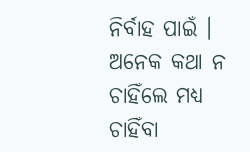ନିର୍ବାହ ପାଇଁ । ଅନେକ କଥା ନ ଚାହିଁଲେ ମଧ୍ୟ ଚାହିଁବା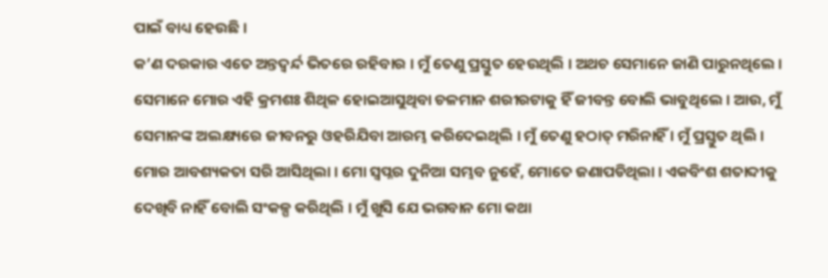ପାଇଁ ବାଧ୍ୟ ହେଉଛି ।
କ’ଣ ଦରକାର ଏତେ ଅନ୍ତଦ୍ୱର୍ନ୍ଦ ଭିତରେ ରହିବାର । ମୁଁ ତେଣୁ ପ୍ରସ୍ତୁତ ହେଉଥିଲି । ଅଥଚ ସେମାନେ ଜାଣି ପାରୁନଥିଲେ । ସେମାନେ ମୋର ଏହି କ୍ରମଶଃ ଶିଥିଳ ହୋଇଆସୁଥିବା ଚଳମାନ ଶରୀରଟାକୁ ହିଁ ଜୀବନ୍ତ ବୋଲି ଭାବୁଥିଲେ । ଆଉ, ମୁଁ ସେମାନଙ୍କ ଅଲକ୍ଷ୍ୟରେ ଜୀବନରୁ ଓହରିଯିବା ଆରମ୍ଭ କରିଦେଇଥିଲି । ମୁଁ ତେଣୁ ହଠାତ୍ ମରିନାହିଁ । ମୁଁ ପ୍ରସ୍ତୁତ ଥିଲି ।
ମୋର ଆବଶ୍ୟକତା ସରି ଆସିଥିଲା । ମୋ ସ୍ୱପ୍ନର ଦୁନିଆ ସମ୍ଭବ ନୁହେଁ, ମୋତେ ଜଣାପଡିଥିଲା । ଏକବିଂଶ ଶତାବ୍ଦୀକୁ ଦେଖିବି ନାହିଁ ବୋଲି ସଂକଳ୍ପ କରିଥିଲି । ମୁଁ ଖୁସି ଯେ ଭଗବାନ ମୋ କଥା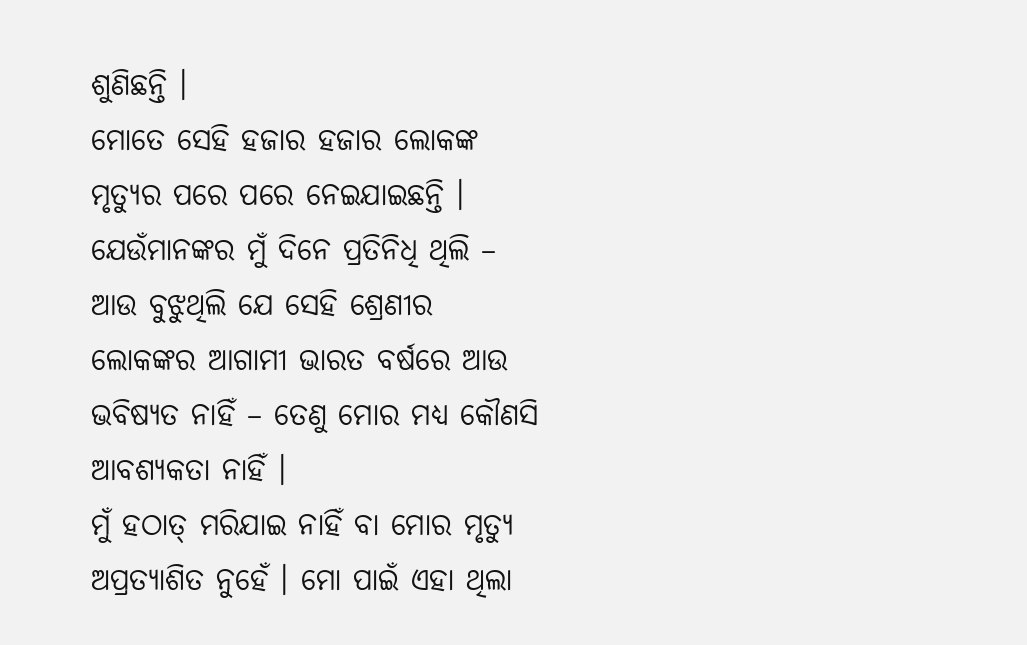ଶୁଣିଛନ୍ତି ।
ମୋତେ ସେହି ହଜାର ହଜାର ଲୋକଙ୍କ ମୃତ୍ୟୁର ପରେ ପରେ ନେଇଯାଇଛନ୍ତି । ଯେଉଁମାନଙ୍କର ମୁଁ ଦିନେ ପ୍ରତିନିଧି ଥିଲି – ଆଉ ବୁଝୁଥିଲି ଯେ ସେହି ଶ୍ରେଣୀର ଲୋକଙ୍କର ଆଗାମୀ ଭାରତ ବର୍ଷରେ ଆଉ ଭବିଷ୍ୟତ ନାହିଁ – ତେଣୁ ମୋର ମଧ୍ୟ କୌଣସି ଆବଶ୍ୟକତା ନାହିଁ ।
ମୁଁ ହଠାତ୍ ମରିଯାଇ ନାହିଁ ବା ମୋର ମୃତ୍ୟୁ ଅପ୍ରତ୍ୟାଶିତ ନୁହେଁ । ମୋ ପାଇଁ ଏହା ଥିଲା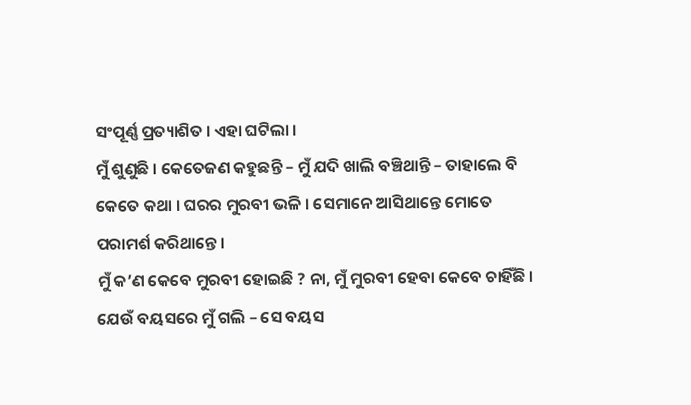ସଂପୂର୍ଣ୍ଣ ପ୍ରତ୍ୟାଶିତ । ଏହା ଘଟିଲା ।
ମୁଁ ଶୁଣୁଛି । କେତେଜଣ କହୁଛନ୍ତି – ମୁଁ ଯଦି ଖାଲି ବଞ୍ଚିଥାନ୍ତି – ତାହାଲେ ବି କେତେ କଥା । ଘରର ମୁରବୀ ଭଳି । ସେମାନେ ଆସିଥାନ୍ତେ ମୋତେ ପରାମର୍ଶ କରିଥାନ୍ତେ ।
ମୁଁ କ’ଣ କେବେ ମୁରବୀ ହୋଇଛି ? ନା, ମୁଁ ମୁରବୀ ହେବା କେବେ ଚାହିଁଛି । ଯେଉଁ ବୟସରେ ମୁଁ ଗଲି – ସେ ବୟସ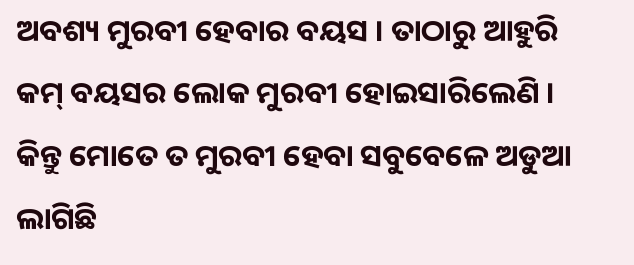ଅବଶ୍ୟ ମୁରବୀ ହେବାର ବୟସ । ତାଠାରୁ ଆହୁରି କମ୍ ବୟସର ଲୋକ ମୁରବୀ ହୋଇସାରିଲେଣି ।  କିନ୍ତୁ ମୋତେ ତ ମୁରବୀ ହେବା ସବୁବେଳେ ଅଡୁଆ ଲାଗିଛି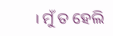। ମୁଁ ତ ହେଲି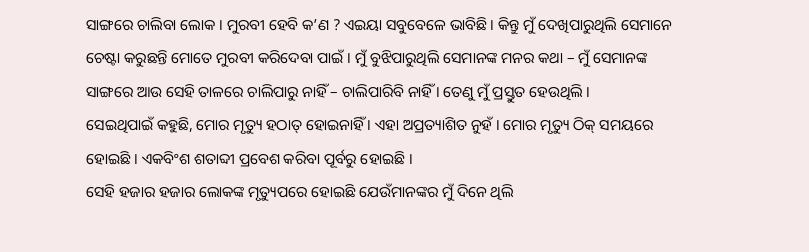ସାଙ୍ଗରେ ଚାଲିବା ଲୋକ । ମୁରବୀ ହେବି କ’ଣ ? ଏଇୟା ସବୁବେଳେ ଭାବିଛି । କିନ୍ତୁ ମୁଁ ଦେଖିପାରୁଥିଲି ସେମାନେ ଚେଷ୍ଟା କରୁଛନ୍ତି ମୋତେ ମୁରବୀ କରିଦେବା ପାଇଁ । ମୁଁ ବୁଝିପାରୁଥିଲି ସେମାନଙ୍କ ମନର କଥା – ମୁଁ ସେମାନଙ୍କ ସାଙ୍ଗରେ ଆଉ ସେହି ତାଳରେ ଚାଲିପାରୁ ନାହିଁ – ଚାଲିପାରିବି ନାହିଁ । ତେଣୁ ମୁଁ ପ୍ରସ୍ତୁତ ହେଉଥିଲି ।
ସେଇଥିପାଇଁ କହୁଛି, ମୋର ମୃତ୍ୟୁ ହଠାତ୍ ହୋଇନାହିଁ । ଏହା ଅପ୍ରତ୍ୟାଶିତ ନୁହଁ । ମୋର ମୃତ୍ୟୁ ଠିକ୍ ସମୟରେ ହୋଇଛି । ଏକବିଂଶ ଶତାବ୍ଦୀ ପ୍ରବେଶ କରିବା ପୂର୍ବରୁ ହୋଇଛି ।
ସେହି ହଜାର ହଜାର ଲୋକଙ୍କ ମୃତ୍ୟୁପରେ ହୋଇଛି ଯେଉଁମାନଙ୍କର ମୁଁ ଦିନେ ଥିଲି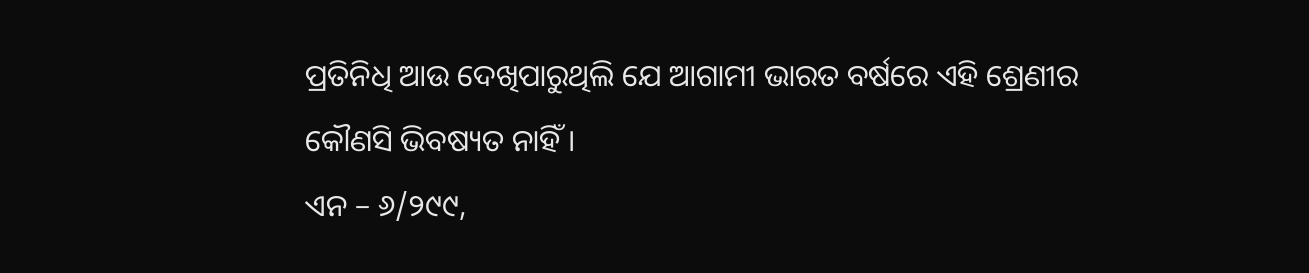ପ୍ରତିନିଧି ଆଉ ଦେଖିପାରୁଥିଲି ଯେ ଆଗାମୀ ଭାରତ ବର୍ଷରେ ଏହି ଶ୍ରେଣୀର କୌଣସି ଭିବଷ୍ୟତ ନାହିଁ ।
ଏନ – ୬/୨୯୯,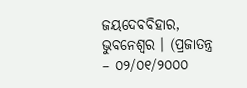ଜୟଦେବବିହାର, ଭୁବନେଶ୍ୱର । (ପ୍ରଜାତନ୍ତ୍ର – ୦୨/୦୧/୨୦୦୦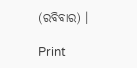(ରବିବାର) ।

Print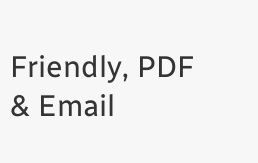Friendly, PDF & Email